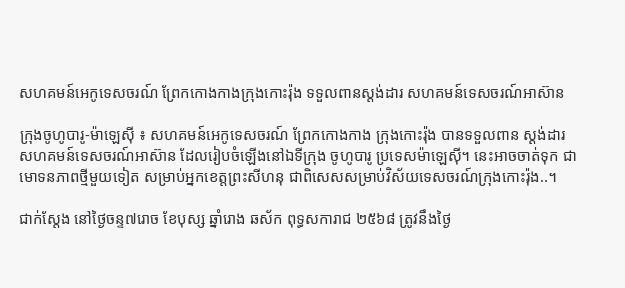សហគមន៍អេកូទេសចរណ៍ ព្រែកកោងកាងក្រុងកោះរ៉ុង ទទួលពានស្ដង់ដារ សហគមន៍ទេសចរណ៍អាស៊ាន

ក្រុងចូហូបារូ-ម៉ាឡេស៊ី ៖ សហគមន៍អេកូទេសចរណ៍ ព្រែកកោងកាង ក្រុងកោះរ៉ុង បានទទួលពាន ស្ដង់ដារ សហគមន៍ទេសចរណ៍អាស៊ាន ដែលរៀបចំឡើងនៅឯទីក្រុង ចូហូបារូ ប្រទេសម៉ាឡេស៊ី។ នេះអាចចាត់ទុក ជាមោទនភាពថ្មីមួយទៀត សម្រាប់អ្នកខេត្តព្រះសីហនុ ជាពិសេសសម្រាប់វិស័យទេសចរណ៍ក្រុងកោះរ៉ុង..។

ជាក់ស្តែង នៅថ្ងៃចន្ទ៧រោច ខែបុស្ស ឆ្នាំរោង ឆស័ក ពុទ្ធសការាជ ២៥៦៨ ត្រូវនឹងថ្ងៃ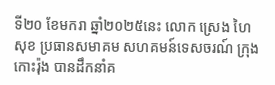ទី២០ ខែមករា ឆ្នាំ២០២៥នេះ លោក ស្រេង ហៃសុខ ប្រធានសមាគម សហគមន៍ទេសចរណ៍ ក្រុងកោះរ៉ុង បានដឹកនាំគ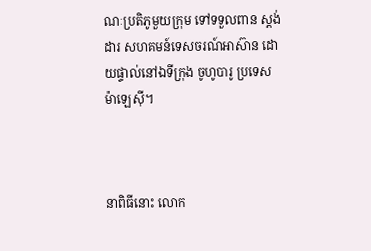ណៈប្រតិភូមួយក្រុម ទៅទទួលពាន ស្ដង់ដារ សហគមន៍ទេសចរណ៍អាស៊ាន ដោយផ្ទាល់នៅឯទីក្រុង ចូហូបារូ ប្រទេសម៉ាឡេស៊ី។



នាពិធីនោះ លោក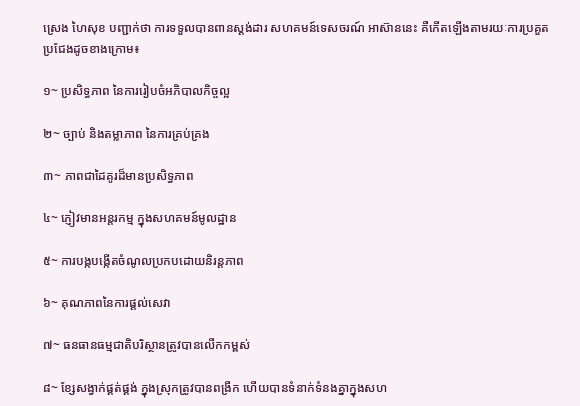ស្រេង ហៃសុខ បញ្ជាក់ថា ការទទួលបានពានស្ដង់ដារ សហគមន៍ទេសចរណ៍ អាស៊ាននេះ គឺកើតឡើងតាមរយៈការប្រគួតប្រជែងដូចខាងក្រោម៖

១~ ប្រសិទ្ធភាព នៃការរៀបចំអភិបាលកិច្ចល្អ

២~ ច្បាប់ និងតម្លាភាព នៃការគ្រប់គ្រង

៣~ ភាពជាដៃគូរដ៏មានប្រសិទ្ធភាព

៤~ ភ្ញៀវមានអន្ដរកម្ម ក្នុងសហគមន៍មូលដ្ឋាន

៥~ ការបង្កបង្កើតចំណូលប្រកបដោយនិរន្ដភាព

៦~ គុណភាពនៃការផ្ដល់សេវា

៧~ ធនធានធម្មជាតិបរិស្ថានត្រូវបានលើកកម្ពស់

៨~ ខ្សែសង្វាក់ផ្គត់ផ្គង់ ក្នុងស្រុកត្រូវបានពង្រីក ហើយបានទំនាក់ទំនងគ្នាក្នុងសហ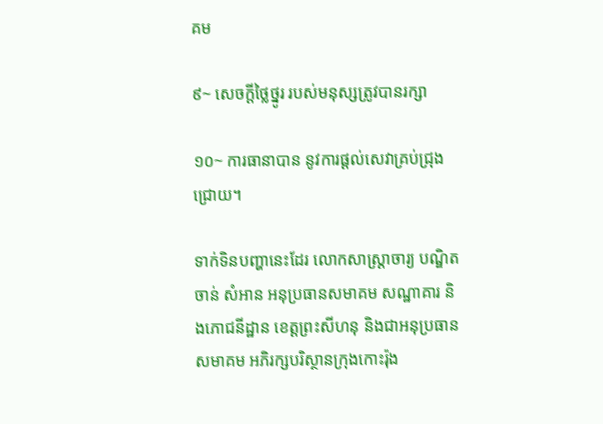គម

៩~ សេចក្ដីថ្លៃថ្នូរ របស់មនុស្សត្រូវបានរក្សា

១០~ ការធានាបាន នូវការផ្ដល់សេវាគ្រប់ជ្រុងជ្រោយ។

ទាក់ទិនបញ្ហានេះដែរ លោកសាស្រ្ដាចារ្យ បណ្ឌិត ចាន់ សំអាន អនុប្រធានសមាគម សណ្ឋាគារ និងភោជនីដ្ឋាន ខេត្តព្រះសីហនុ និងជាអនុប្រធានសមាគម អភិរក្សបរិស្ថានក្រុងកោះរ៉ុង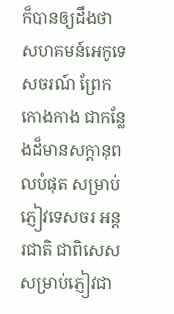ក៏បានឲ្យដឹងថា  សហគមន៍អេកូទេសចរណ៍ ព្រែកកោងកាង ជាកន្លែងដ៏មានសក្ដានុពលបំផុត សម្រាប់ភ្ញៀវទេសចរ អន្ដរជាតិ ជាពិសេសសម្រាប់ភ្ញៀវជា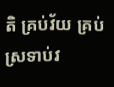តិ គ្រប់វ័យ គ្រប់ស្រទាប់វ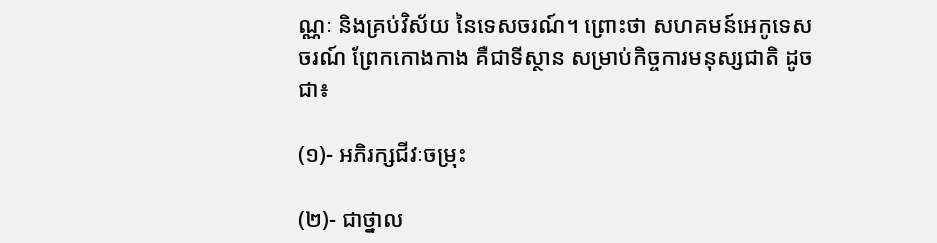ណ្ណៈ និងគ្រប់វិស័យ នៃទេសចរណ៍។ ព្រោះថា សហគមន៍អេកូទេសចរណ៍ ព្រែកកោងកាង គឺជាទីស្ថាន សម្រាប់កិច្ចការមនុស្សជាតិ ដូចជា៖

(១)- អភិរក្សជីវៈចម្រុះ

(២)- ជាថ្នាល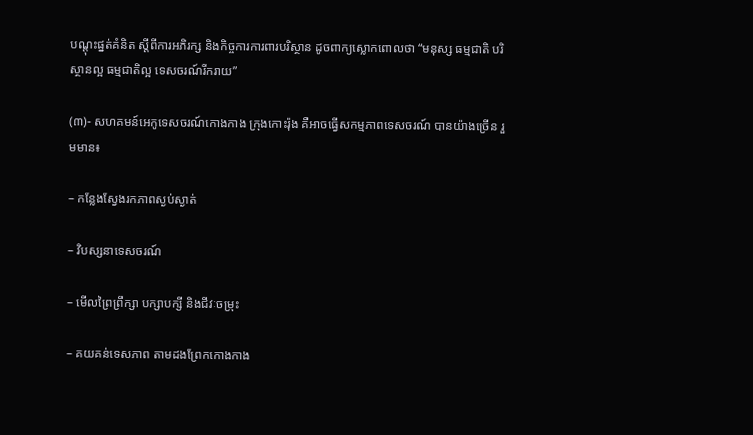បណ្ដុះផ្នត់គំនិត ស្ដីពីការអភិរក្ស និងកិច្ចការការពារបរិស្ថាន ដូចពាក្យស្លោកពោលថា “មនុស្ស ធម្មជាតិ បរិស្ថានល្អ ធម្មជាតិល្អ ទេសចរណ៍រីករាយ”

(៣)- សហគមន៍អេកូទេសចរណ៍កោងកាង ក្រុងកោះរ៉ុង គឺអាចធ្វើសកម្មភាពទេសចរណ៍ បានយ៉ាងច្រើន រួមមាន៖

– កន្លែងស្វែងរកភាពស្ងប់ស្ងាត់

– វិបស្សនាទេសចរណ៍

– មើលព្រៃព្រឹក្សា បក្សាបក្សី និងជីវៈចម្រុះ

– គយគន់ទេសភាព តាមដងព្រែកកោងកាង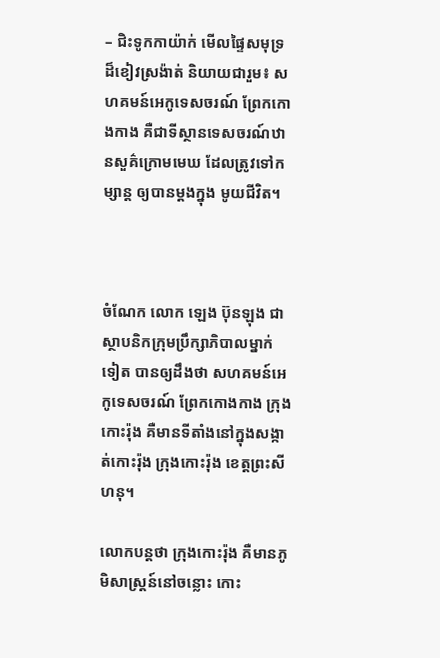– ជិះទូកកាយ៉ាក់ មើលផ្ទៃសមុទ្រ ដ៏ខៀវស្រង៉ាត់ និយាយជារួម៖ សហគមន៍អេកូទេសចរណ៍ ព្រែកកោងកាង គឺជាទីស្ថានទេសចរណ៍ឋានសួគ៌ក្រោមមេឃ ដែលត្រូវទៅកម្សាន្ដ ឲ្យបានម្ដងក្នុង មូយជីវិត។



ចំណែក លោក ឡេង ប៊ុនឡុង ជាស្ថាបនិកក្រុមប្រឹក្សាភិបាលម្នាក់ទៀត បានឲ្យដឹងថា សហគមន៍អេកូទេសចរណ៍ ព្រែកកោងកាង ក្រុងកោះរ៉ុង គឺមានទីតាំងនៅក្នុងសង្កាត់កោះរ៉ុង ក្រុងកោះរ៉ុង ខេត្តព្រះសីហនុ។

លោកបន្តថា ក្រុងកោះរ៉ុង គឺមានភូមិសាស្រ្ដន៍នៅចន្លោះ កោះ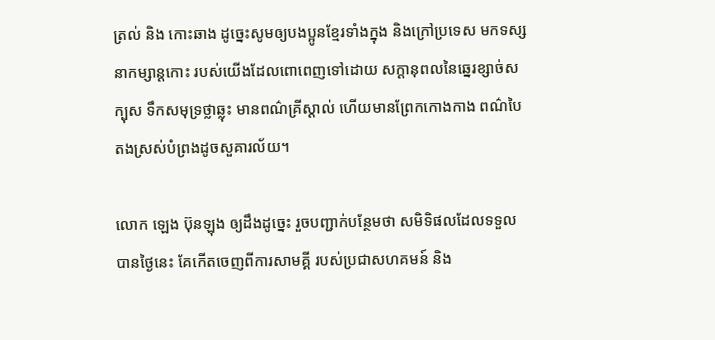ត្រល់ និង កោះឆាង ដូច្នេះសូមឲ្យបងប្អូនខ្មែរទាំងក្នុង និងក្រៅប្រទេស មកទស្សនាកម្សាន្ដកោះ របស់យើងដែលពោពេញទៅដោយ សក្ដានុពលនៃឆ្នេរខ្សាច់សក្បុស ទឹកសមុទ្រថ្លាឆ្លុះ មានពណ៌គ្រីស្ដាល់ ហើយមានព្រែកកោងកាង ពណ៌បៃតងស្រស់បំព្រងដូចសួគារល័យ។

លោក ឡេង ប៊ុនឡុង ឲ្យដឹងដូច្នេះ រួចបញ្ជាក់បន្ថែមថា សមិទិផលដែលទទួលបានថ្ងៃនេះ គែកើតចេញពីការសាមគ្គី របស់ប្រជាសហគមន៍ និង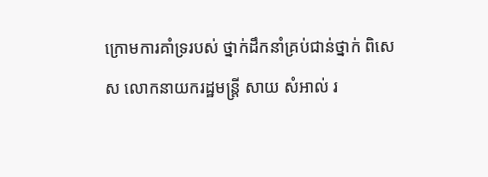ក្រោមការគាំទ្ររបស់ ថ្នាក់ដឹកនាំគ្រប់ជាន់ថ្នាក់ ពិសេស លោកនាយករដ្ឋមន្រ្ដី សាយ សំអាល់ រ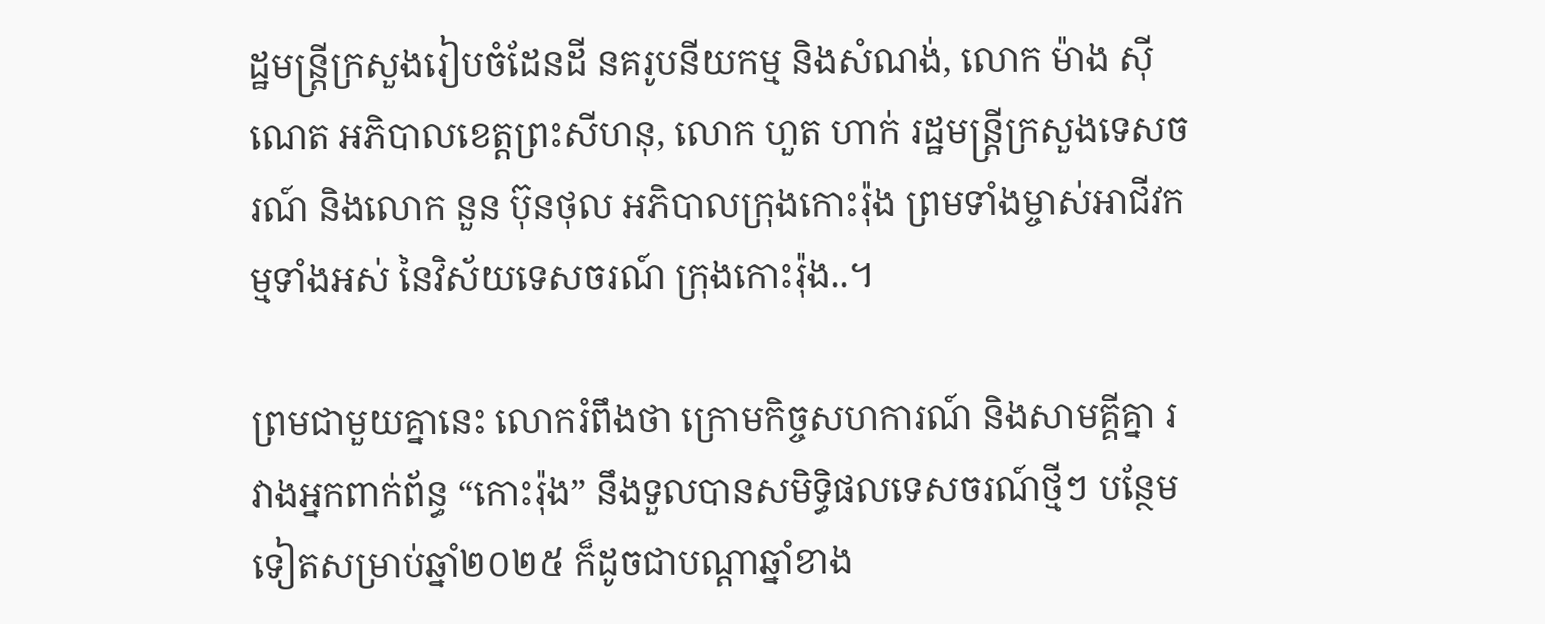ដ្ឋមន្ត្រីក្រសួងរៀបចំដែនដី នគរូបនីយកម្ម និងសំណង់, លោក ម៉ាង ស៊ីណេត អភិបាលខេត្តព្រះសីហនុ, លោក ហួត ហាក់ រដ្ឋមន្រ្ដីក្រសួងទេសចរណ៍ និងលោក នួន ប៊ុនថុល អភិបាលក្រុងកោះរ៉ុង ព្រមទាំងម្ចាស់អាជីវកម្មទាំងអស់ នៃវិស័យទេសចរណ៍ ក្រុងកោះរ៉ុង..។

ព្រមជាមួយគ្នានេះ លោករំពឹងថា ក្រោមកិច្ចសហការណ៍ និងសាមគ្គីគ្នា រវាងអ្នកពាក់ព័ន្ធ “កោះរ៉ុង” នឹងទួលបានសមិទ្ធិផលទេសចរណ៍ថ្មីៗ បន្ថែមទៀតសម្រាប់ឆ្នាំ២០២៥ ក៏ដូចជាបណ្តាឆ្នាំខាង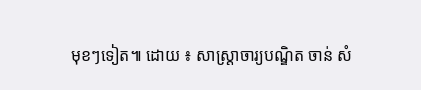មុខៗទៀត៕ ដោយ ៖ សាស្ត្រាចារ្យបណ្ឌិត ចាន់ សំ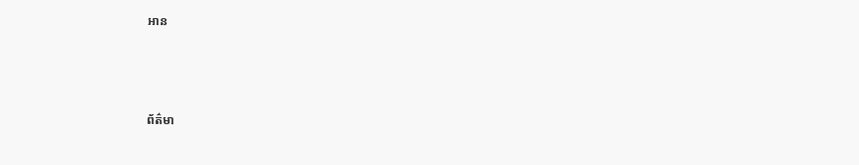អាន



ព័ត៌មា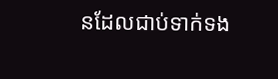នដែលជាប់ទាក់ទង